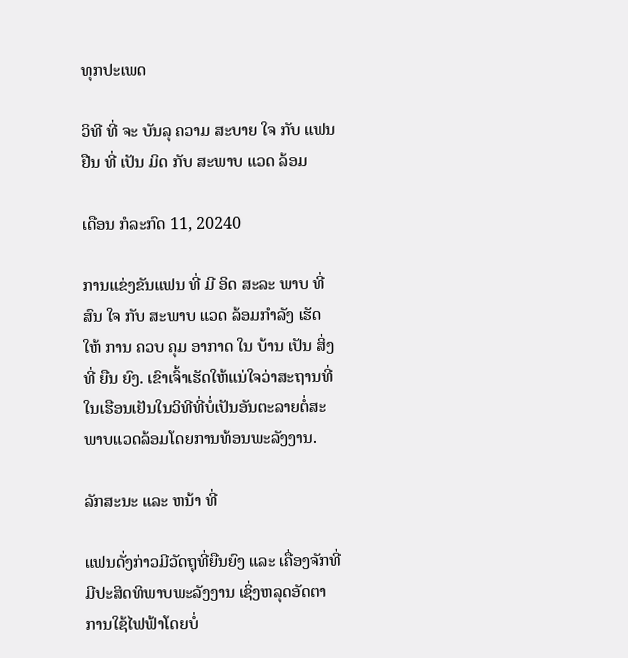ທຸກປະເພດ

ວິທີ ທີ່ ຈະ ບັນລຸ ຄວາມ ສະບາຍ ໃຈ ກັບ ແຟນ ຢືນ ທີ່ ເປັນ ມິດ ກັບ ສະພາບ ແວດ ລ້ອມ

ເດືອນ ກໍລະກົດ 11, 20240

ການແຂ່ງຂັນແຟນ ທີ່ ມີ ອິດ ສະລະ ພາບ ທີ່ ສົນ ໃຈ ກັບ ສະພາບ ແວດ ລ້ອມກໍາລັງ ເຮັດ ໃຫ້ ການ ຄວບ ຄຸມ ອາກາດ ໃນ ບ້ານ ເປັນ ສິ່ງ ທີ່ ຍືນ ຍົງ. ເຂົາເຈົ້າເຮັດໃຫ້ແນ່ໃຈວ່າສະຖານທີ່ໃນເຮືອນເຢັນໃນວິທີທີ່ບໍ່ເປັນອັນຕະລາຍຕໍ່ສະພາບແວດລ້ອມໂດຍການທ້ອນພະລັງງານ.

ລັກສະນະ ແລະ ຫນ້າ ທີ່

ແຟນດັ່ງກ່າວມີວັດຖຸທີ່ຍືນຍົງ ແລະ ເຄື່ອງຈັກທີ່ມີປະສິດທິພາບພະລັງງານ ເຊິ່ງຫລຸດອັດຕາການໃຊ້ໄຟຟ້າໂດຍບໍ່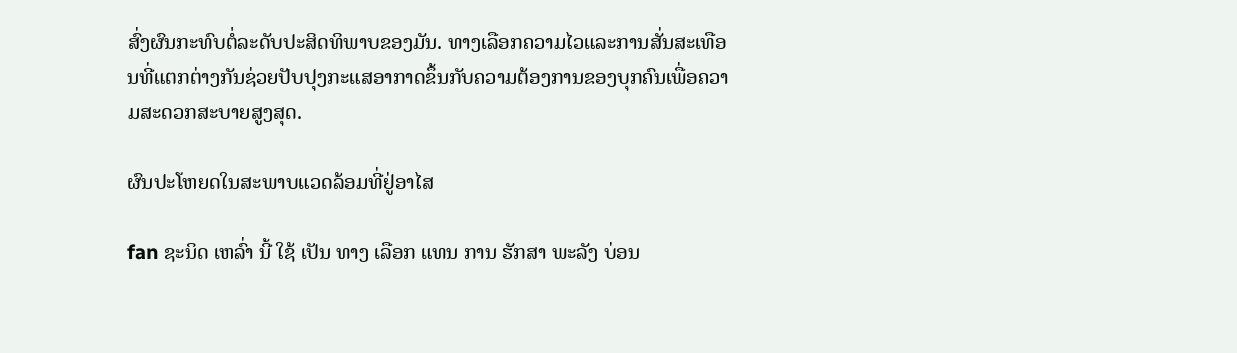ສົ່ງຜົນກະທົບຕໍ່ລະດັບປະສິດທິພາບຂອງມັນ. ທາງເລືອກຄວາມໄວແລະການສັ່ນສະເທືອນທີ່ແຕກຕ່າງກັນຊ່ວຍປັບປຸງກະແສອາກາດຂຶ້ນກັບຄວາມຕ້ອງການຂອງບຸກຄົນເພື່ອຄວາມສະດວກສະບາຍສູງສຸດ.

ຜົນປະໂຫຍດໃນສະພາບແວດລ້ອມທີ່ຢູ່ອາໄສ

fan ຊະນິດ ເຫລົ່າ ນີ້ ໃຊ້ ເປັນ ທາງ ເລືອກ ແທນ ການ ຮັກສາ ພະລັງ ບ່ອນ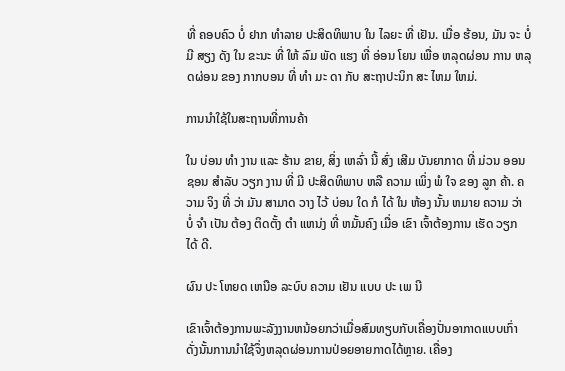ທີ່ ຄອບຄົວ ບໍ່ ຢາກ ທໍາລາຍ ປະສິດທິພາບ ໃນ ໄລຍະ ທີ່ ເຢັນ. ເມື່ອ ຮ້ອນ, ມັນ ຈະ ບໍ່ ມີ ສຽງ ດັງ ໃນ ຂະນະ ທີ່ ໃຫ້ ລົມ ພັດ ແຮງ ທີ່ ອ່ອນ ໂຍນ ເພື່ອ ຫລຸດຜ່ອນ ການ ຫລຸດຜ່ອນ ຂອງ ກາກບອນ ທີ່ ທໍາ ມະ ດາ ກັບ ສະຖາປະນິກ ສະ ໄຫມ ໃຫມ່.

ການນໍາໃຊ້ໃນສະຖານທີ່ການຄ້າ

ໃນ ບ່ອນ ທໍາ ງານ ແລະ ຮ້ານ ຂາຍ, ສິ່ງ ເຫລົ່າ ນີ້ ສົ່ງ ເສີມ ບັນຍາກາດ ທີ່ ມ່ວນ ອອນຊອນ ສໍາລັບ ວຽກ ງານ ທີ່ ມີ ປະສິດທິພາບ ຫລື ຄວາມ ເພິ່ງ ພໍ ໃຈ ຂອງ ລູກ ຄ້າ. ຄວາມ ຈິງ ທີ່ ວ່າ ມັນ ສາມາດ ວາງ ໄວ້ ບ່ອນ ໃດ ກໍ ໄດ້ ໃນ ຫ້ອງ ນັ້ນ ຫມາຍ ຄວາມ ວ່າ ບໍ່ ຈໍາ ເປັນ ຕ້ອງ ຕິດຕັ້ງ ຕໍາ ແຫນ່ງ ທີ່ ຫມັ້ນຄົງ ເມື່ອ ເຂົາ ເຈົ້າຕ້ອງການ ເຮັດ ວຽກ ໄດ້ ດີ.

ຜົນ ປະ ໂຫຍດ ເຫນືອ ລະບົບ ຄວາມ ເຢັນ ແບບ ປະ ເພ ນີ

ເຂົາເຈົ້າຕ້ອງການພະລັງງານຫນ້ອຍກວ່າເມື່ອສົມທຽບກັບເຄື່ອງປັ່ນອາກາດແບບເກົ່າ ດັ່ງນັ້ນການນໍາໃຊ້ຈຶ່ງຫລຸດຜ່ອນການປ່ອຍອາຍກາດໄດ້ຫຼາຍ. ເຄື່ອງ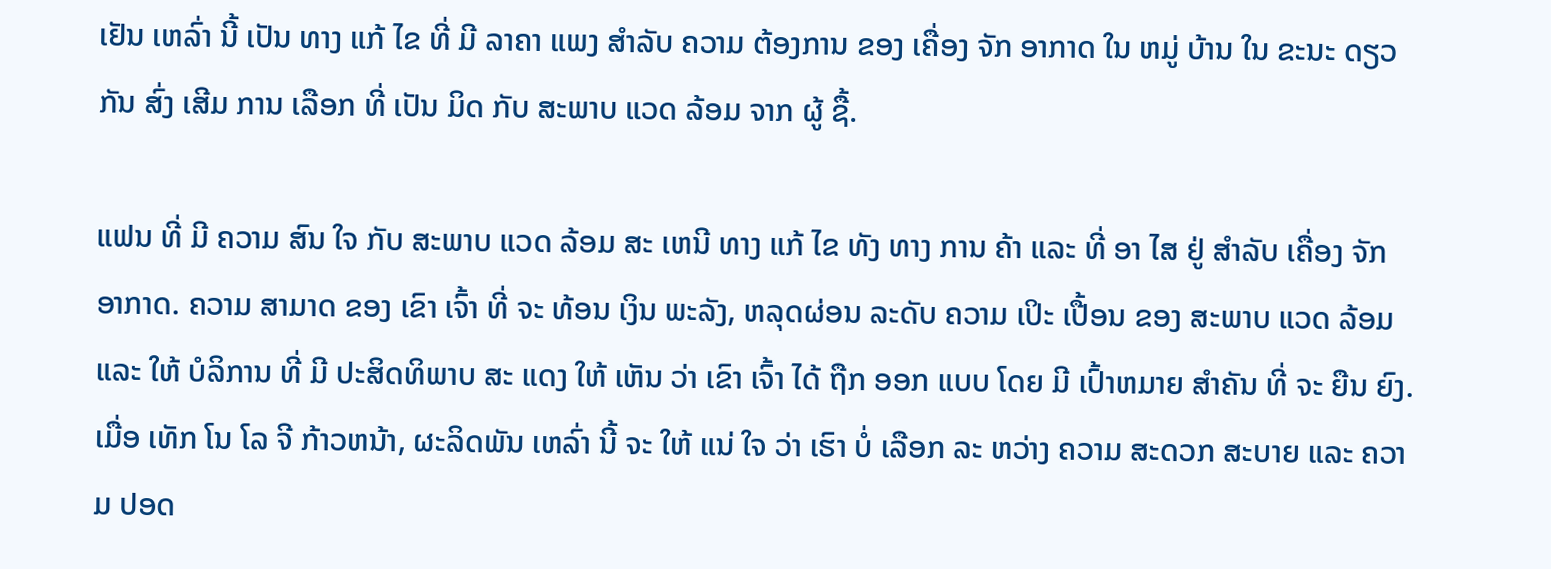ເຢັນ ເຫລົ່າ ນີ້ ເປັນ ທາງ ແກ້ ໄຂ ທີ່ ມີ ລາຄາ ແພງ ສໍາລັບ ຄວາມ ຕ້ອງການ ຂອງ ເຄື່ອງ ຈັກ ອາກາດ ໃນ ຫມູ່ ບ້ານ ໃນ ຂະນະ ດຽວ ກັນ ສົ່ງ ເສີມ ການ ເລືອກ ທີ່ ເປັນ ມິດ ກັບ ສະພາບ ແວດ ລ້ອມ ຈາກ ຜູ້ ຊື້.

ແຟນ ທີ່ ມີ ຄວາມ ສົນ ໃຈ ກັບ ສະພາບ ແວດ ລ້ອມ ສະ ເຫນີ ທາງ ແກ້ ໄຂ ທັງ ທາງ ການ ຄ້າ ແລະ ທີ່ ອາ ໄສ ຢູ່ ສໍາລັບ ເຄື່ອງ ຈັກ ອາກາດ. ຄວາມ ສາມາດ ຂອງ ເຂົາ ເຈົ້າ ທີ່ ຈະ ທ້ອນ ເງິນ ພະລັງ, ຫລຸດຜ່ອນ ລະດັບ ຄວາມ ເປິະ ເປື້ອນ ຂອງ ສະພາບ ແວດ ລ້ອມ ແລະ ໃຫ້ ບໍລິການ ທີ່ ມີ ປະສິດທິພາບ ສະ ແດງ ໃຫ້ ເຫັນ ວ່າ ເຂົາ ເຈົ້າ ໄດ້ ຖືກ ອອກ ແບບ ໂດຍ ມີ ເປົ້າຫມາຍ ສໍາຄັນ ທີ່ ຈະ ຍືນ ຍົງ. ເມື່ອ ເທັກ ໂນ ໂລ ຈີ ກ້າວຫນ້າ, ຜະລິດພັນ ເຫລົ່າ ນີ້ ຈະ ໃຫ້ ແນ່ ໃຈ ວ່າ ເຮົາ ບໍ່ ເລືອກ ລະ ຫວ່າງ ຄວາມ ສະດວກ ສະບາຍ ແລະ ຄວາມ ປອດ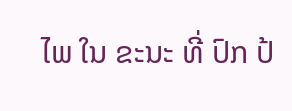ໄພ ໃນ ຂະນະ ທີ່ ປົກ ປ້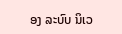ອງ ລະບົບ ນິເວ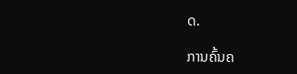ດ.

ການຄົ້ນຄ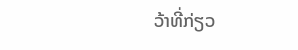ວ້າທີ່ກ່ຽວ